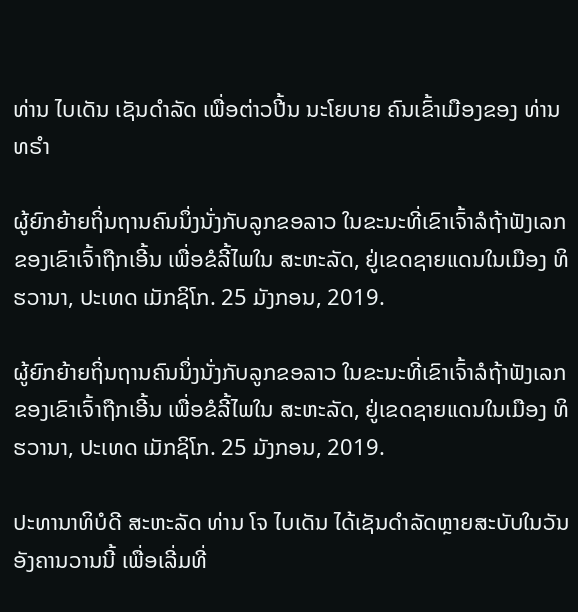ທ່ານ ໄບເດັນ ເຊັນດຳລັດ ເພື່ອຕ່າວປີ້ນ ນະໂຍບາຍ ຄົນເຂົ້າເມືອງຂອງ ທ່ານ ທຣຳ

ຜູ້ຍົກຍ້າຍຖິ່ນຖານຄົນນຶ່ງນັ່ງກັບລູກຂອລາວ ໃນຂະນະທີ່ເຂົາເຈົ້າລໍຖ້າຟັງເລກຂອງເຂົາເຈົ້າຖືກເອີ້ນ ເພື່ອຂໍລີ້ໄພໃນ ສະຫະລັດ, ຢູ່ເຂດຊາຍແດນໃນເມືອງ ທິຮວານາ, ປະເທດ ເມັກຊິໂກ. 25 ມັງກອນ, 2019.

ຜູ້ຍົກຍ້າຍຖິ່ນຖານຄົນນຶ່ງນັ່ງກັບລູກຂອລາວ ໃນຂະນະທີ່ເຂົາເຈົ້າລໍຖ້າຟັງເລກຂອງເຂົາເຈົ້າຖືກເອີ້ນ ເພື່ອຂໍລີ້ໄພໃນ ສະຫະລັດ, ຢູ່ເຂດຊາຍແດນໃນເມືອງ ທິຮວານາ, ປະເທດ ເມັກຊິໂກ. 25 ມັງກອນ, 2019.

ປະທານາທິບໍດີ ສະຫະລັດ ທ່ານ ໂຈ ໄບເດັນ ໄດ້ເຊັນດຳລັດຫຼາຍສະບັບໃນວັນອັງຄານວານນີ້ ເພື່ອເລີ່ມທີ່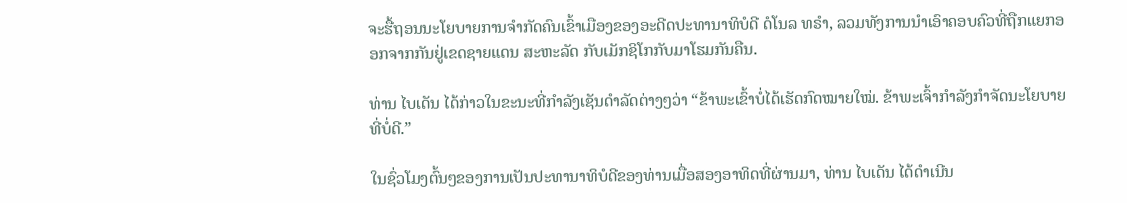ຈະຮື້ຖອນນະໂຍບາຍການຈຳກັດຄົນເຂົ້າເມືອງຂອງອະດີດປະທານາທິບໍດີ ດໍໂນລ ທຣຳ, ລວມທັງການນຳເອົາຄອບຄົວທີ່ຖືກແຍກອອກຈາກກັນຢູ່ເຂດຊາຍແດນ ສະຫະລັດ ກັບເມັກຊິໂກກັບມາໂຮມກັນຄືນ.

ທ່ານ ໄບເດັນ ໄດ້ກ່າວໃນຂະນະທີ່ກຳລັງເຊັນດຳລັດຕ່າງໆວ່າ “ຂ້າພະເຂົ້າບໍ່ໄດ້ເຮັດກົດໝາຍໃໝ່. ຂ້າພະເຈົ້າກຳລັງກຳຈັດນະໂຍບາຍທີ່ບໍ່ດີ.”

ໃນຊົ່ວໂມງຕົ້ນໆຂອງການເປັນປະທານາທິບໍດີຂອງທ່ານເມື່ອສອງອາທິດທີ່ຜ່ານມາ, ທ່ານ ໄບເດັນ ໄດ້ດຳເນີນ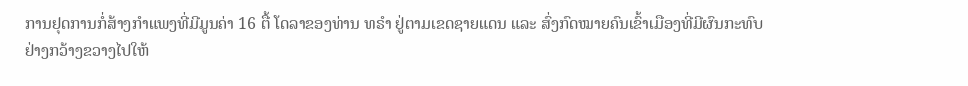ການຢຸດການກໍ່ສ້າງກຳແພງທີ່ມີມູນຄ່າ 16 ຕື້ ໂດລາຂອງທ່ານ ທຣຳ ຢູ່ຕາມເຂດຊາຍແດນ ແລະ ສົ່ງກົດໝາຍຄົນເຂົ້າເມືອງທີ່ມີຜົນກະທົບຢ່າງກວ້າງຂວາງໄປໃຫ້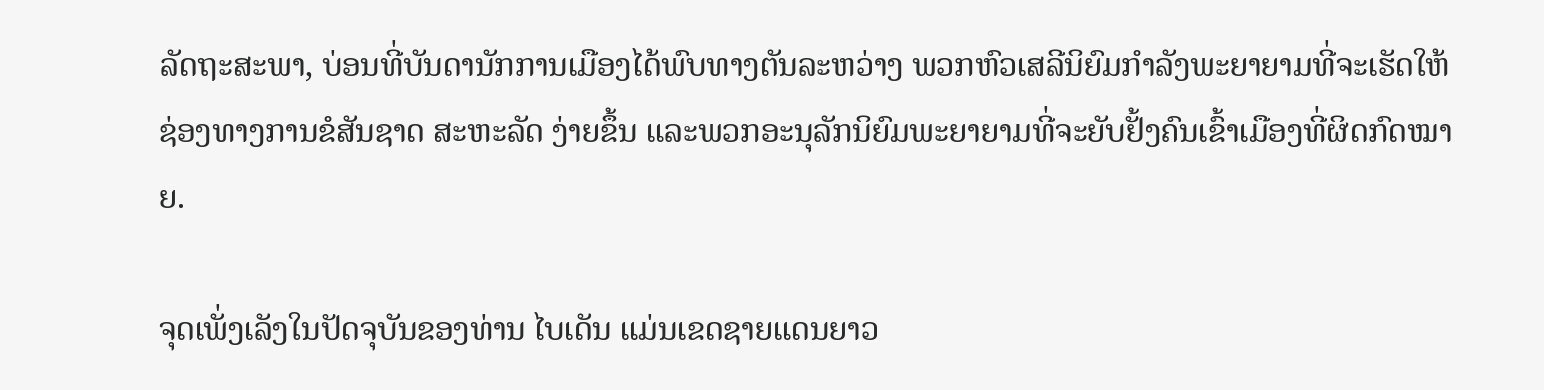ລັດຖະສະພາ, ບ່ອນທີ່ບັນດານັກການເມືອງໄດ້ພົບທາງຕັນລະຫວ່າງ ພວກຫົວເສລີນິຍົມກຳລັງພະຍາຍາມທີ່ຈະເຮັດໃຫ້ຊ່ອງທາງການຂໍສັນຊາດ ສະຫະລັດ ງ່າຍຂຶ້ນ ແລະພວກອະນຸລັກນິຍົມພະຍາຍາມທີ່ຈະຍັບຢັ້ງຄົນເຂົ້າເມືອງທີ່ຜິດກົດໝາຍ.

ຈຸດເພັ່ງເລັງໃນປັດຈຸບັນຂອງທ່ານ ໄບເດັນ ແມ່ນເຂດຊາຍແດນຍາວ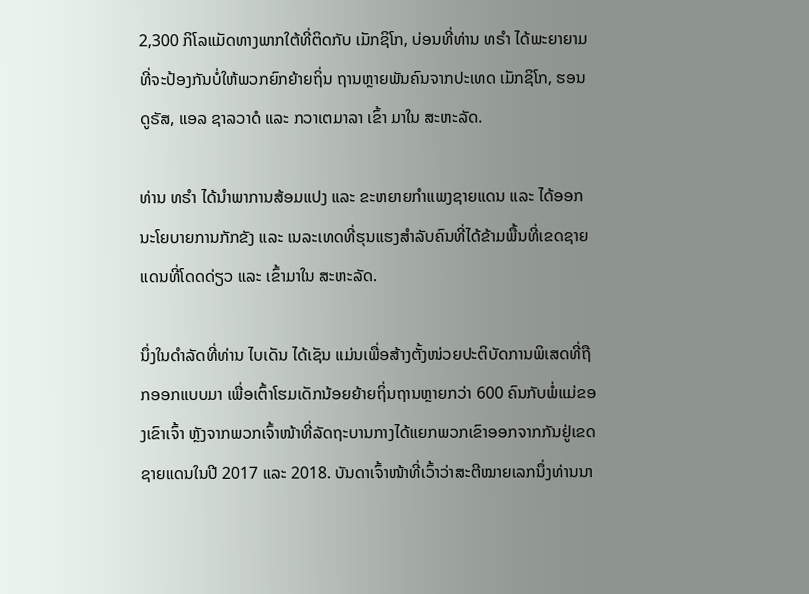2,300 ກິໂລແມັດທາງພາກໃຕ້ທີ່ຕິດກັບ ເມັກຊິໂກ, ບ່ອນທີ່ທ່ານ ທຣຳ ໄດ້ພະຍາຍາມທີ່ຈະປ້ອງກັນບໍ່ໃຫ້ພວກຍົກຍ້າຍຖິ່ນ ຖານຫຼາຍພັນຄົນຈາກປະເທດ ເມັກຊິໂກ, ຮອນດູຣັສ, ແອລ ຊາລວາດໍ ແລະ ກວາເຕມາລາ ເຂົ້າ ມາໃນ ສະຫະລັດ.

ທ່ານ ທຣຳ ໄດ້ນຳພາການສ້ອມແປງ ແລະ ຂະຫຍາຍກຳແພງຊາຍແດນ ແລະ ໄດ້ອອກນະໂຍບາຍການກັກຂັງ ແລະ ເນລະເທດທີ່ຮຸນແຮງສຳລັບຄົນທີ່ໄດ້ຂ້າມພື້ນທີ່ເຂດຊາຍແດນທີ່ໂດດດ່ຽວ ແລະ ເຂົ້າມາໃນ ສະຫະລັດ.

ນຶ່ງໃນດຳລັດທີ່ທ່ານ ໄບເດັນ ໄດ້ເຊັນ ແມ່ນເພື່ອສ້າງຕັ້ງໜ່ວຍປະຕິບັດການພິເສດທີ່ຖືກອອກແບບມາ ເພື່ອເຕົ້າໂຮມເດັກນ້ອຍຍ້າຍຖິ່ນຖານຫຼາຍກວ່າ 600 ຄົນກັບພໍ່ແມ່ຂອງເຂົາເຈົ້າ ຫຼັງຈາກພວກເຈົ້າໜ້າທີ່ລັດຖະບານກາງໄດ້ແຍກພວກເຂົາອອກຈາກກັນຢູ່ເຂດຊາຍແດນໃນປີ 2017 ແລະ 2018. ບັນດາເຈົ້າໜ້າທີ່ເວົ້າວ່າສະຕີໝາຍເລກນຶ່ງທ່ານນາ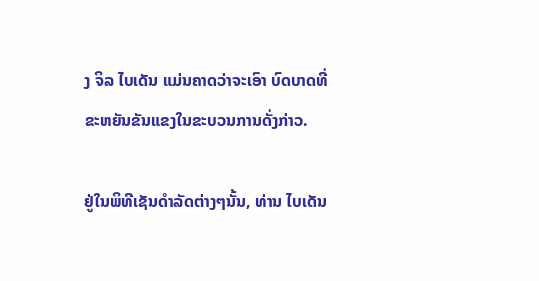ງ ຈິລ ໄບເດັນ ແມ່ນຄາດວ່າຈະເອົາ ບົດບາດທີ່ຂະຫຍັນຂັນແຂງໃນຂະບວນການດັ່ງກ່າວ.

ຢູ່ໃນພິທີເຊັນດຳລັດຕ່າງໆນັ້ນ, ທ່ານ ໄບເດັນ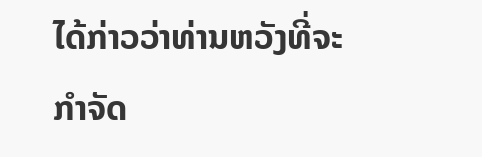ໄດ້ກ່າວວ່າທ່ານຫວັງທີ່ຈະກຳຈັດ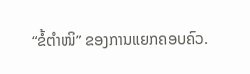“ຂໍ້ຕຳໜິ” ຂອງການແຍກຄອບຄົວ.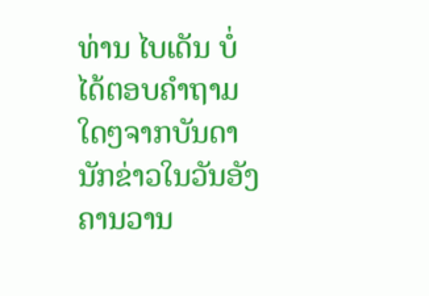ທ່ານ ໄບເດັນ ບໍ່ໄດ້ຕອບຄຳຖາມໃດໆຈາກບັນດານັກຂ່າວໃນວັນອັງຄານວານ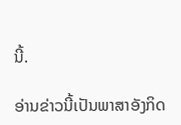ນີ້.

ອ່ານຂ່າວນີ້ເປັນພາສາອັງກິດ